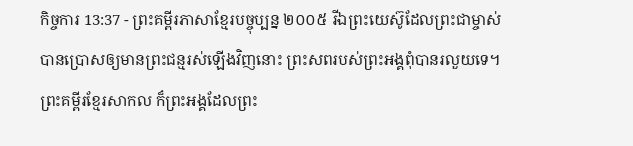កិច្ចការ 13:37 - ព្រះគម្ពីរភាសាខ្មែរបច្ចុប្បន្ន ២០០៥ រីឯព្រះយេស៊ូដែលព្រះជាម្ចាស់បានប្រោសឲ្យមានព្រះជន្មរស់ឡើងវិញនោះ ព្រះសពរបស់ព្រះអង្គពុំបានរលួយទេ។ ព្រះគម្ពីរខ្មែរសាកល ក៏ព្រះអង្គដែលព្រះ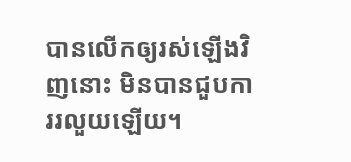បានលើកឲ្យរស់ឡើងវិញនោះ មិនបានជួបការរលួយឡើយ។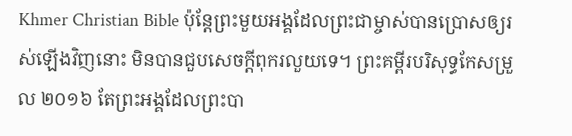Khmer Christian Bible ប៉ុន្ដែព្រះមួយអង្គដែលព្រះជាម្ចាស់បានប្រោសឲ្យរស់ឡើងវិញនោះ មិនបានជួបសេចក្ដីពុករលួយទេ។ ព្រះគម្ពីរបរិសុទ្ធកែសម្រួល ២០១៦ តែព្រះអង្គដែលព្រះបា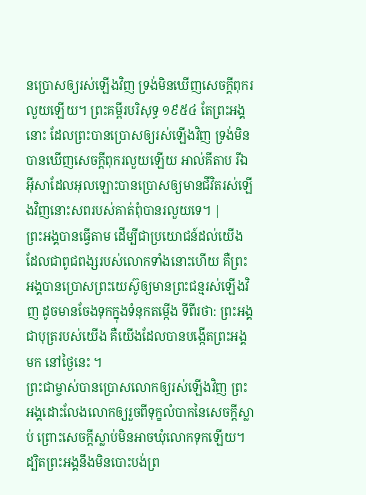នប្រោសឲ្យរស់ឡើងវិញ ទ្រង់មិនឃើញសេចក្ដីពុករលួយឡើយ។ ព្រះគម្ពីរបរិសុទ្ធ ១៩៥៤ តែព្រះអង្គនោះ ដែលព្រះបានប្រោសឲ្យរស់ឡើងវិញ ទ្រង់មិនបានឃើញសេចក្ដីពុករលួយឡើយ អាល់គីតាប រីឯអ៊ីសាដែលអុលឡោះបានប្រោសឲ្យមានជីវិតរស់ឡើងវិញនោះសពរបស់គាត់ពុំបានរលួយទេ។ |
ព្រះអង្គបានធ្វើតាម ដើម្បីជាប្រយោជន៍ដល់យើង ដែលជាពូជពង្សរបស់លោកទាំងនោះហើយ គឺព្រះអង្គបានប្រោសព្រះយេស៊ូឲ្យមានព្រះជន្មរស់ឡើងវិញ ដូចមានចែងទុកក្នុងទំនុកតម្កើង ទីពីរថា: ព្រះអង្គជាបុត្ររបស់យើង គឺយើងដែលបានបង្កើតព្រះអង្គមក នៅថ្ងៃនេះ ។
ព្រះជាម្ចាស់បានប្រោសលោកឲ្យរស់ឡើងវិញ ព្រះអង្គដោះលែងលោកឲ្យរួចពីទុក្ខលំបាកនៃសេចក្ដីស្លាប់ ព្រោះសេចក្ដីស្លាប់មិនអាចឃុំលោកទុកឡើយ។
ដ្បិតព្រះអង្គនឹងមិនបោះបង់ព្រ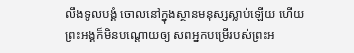លឹងទូលបង្គំ ចោលនៅក្នុងស្ថានមនុស្សស្លាប់ឡើយ ហើយព្រះអង្គក៏មិនបណ្ដោយឲ្យ សពអ្នកបម្រើរបស់ព្រះអ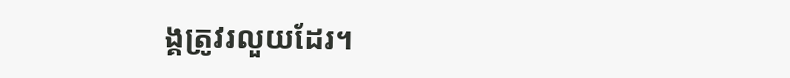ង្គត្រូវរលួយដែរ។